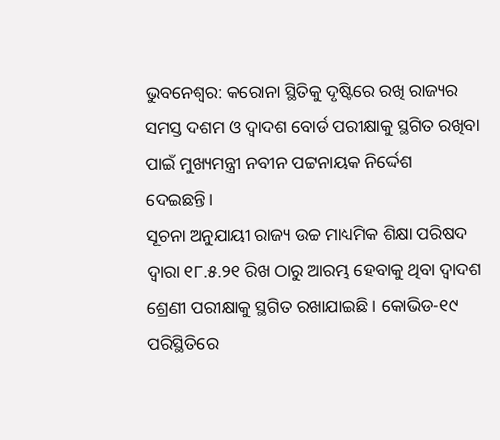ଭୁବନେଶ୍ୱର: କରୋନା ସ୍ଥିତିକୁ ଦୃଷ୍ଟିରେ ରଖି ରାଜ୍ୟର ସମସ୍ତ ଦଶମ ଓ ଦ୍ବାଦଶ ବୋର୍ଡ ପରୀକ୍ଷାକୁ ସ୍ଥଗିତ ରଖିବା ପାଇଁ ମୁଖ୍ୟମନ୍ତ୍ରୀ ନବୀନ ପଟ୍ଟନାୟକ ନିର୍ଦ୍ଦେଶ ଦେଇଛନ୍ତି।
ସୂଚନା ଅନୁଯାୟୀ ରାଜ୍ୟ ଉଚ୍ଚ ମାଧ୍ୟମିକ ଶିକ୍ଷା ପରିଷଦ ଦ୍ବାରା ୧୮.୫.୨୧ ରିଖ ଠାରୁ ଆରମ୍ଭ ହେବାକୁ ଥିବା ଦ୍ବାଦଶ ଶ୍ରେଣୀ ପରୀକ୍ଷାକୁ ସ୍ଥଗିତ ରଖାଯାଇଛି । କୋଭିଡ-୧୯ ପରିସ୍ଥିତିରେ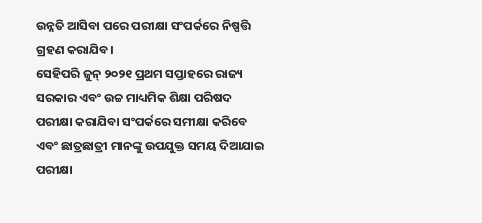ଉନ୍ନତି ଆସିବା ପରେ ପରୀକ୍ଷା ସଂପର୍କରେ ନିଷ୍ପତ୍ତି ଗ୍ରହଣ କରାଯିବ।
ସେହିପରି ଜୁନ୍ ୨୦୨୧ ପ୍ରଥମ ସପ୍ତାହରେ ରାଜ୍ୟ ସରକାର ଏବଂ ଉଚ୍ଚ ମାଧ୍ୟମିକ ଶିକ୍ଷା ପରିଷଦ ପରୀକ୍ଷା କରାଯିବା ସଂପର୍କରେ ସମୀକ୍ଷା କରିବେ ଏବଂ ଛାତ୍ରଛାତ୍ରୀ ମାନଙ୍କୁ ଉପଯୁକ୍ତ ସମୟ ଦିଆଯାଇ ପରୀକ୍ଷା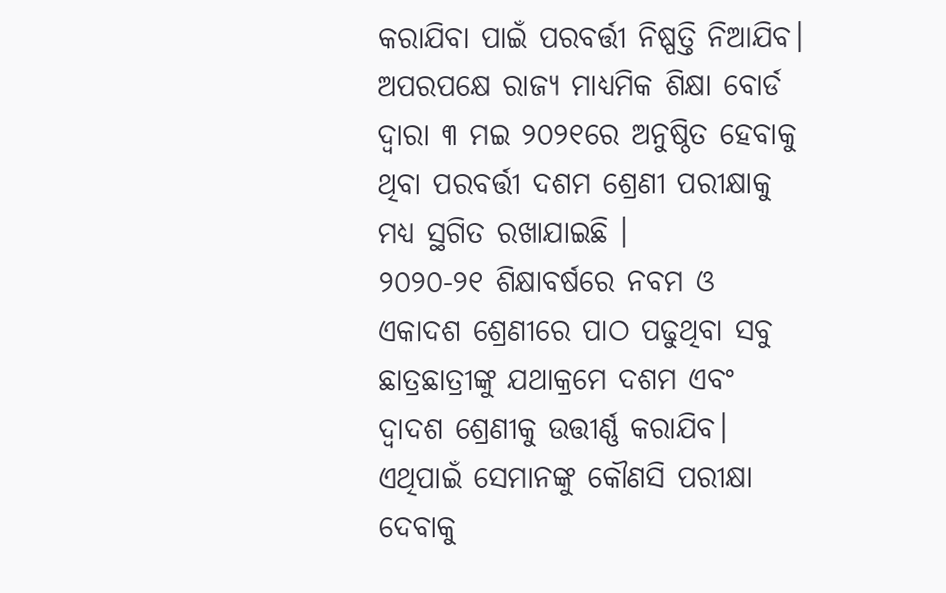କରାଯିବା ପାଇଁ ପରବର୍ତ୍ତୀ ନିଷ୍ପତ୍ତି ନିଆଯିବ।
ଅପରପକ୍ଷେ ରାଜ୍ୟ ମାଧ୍ୟମିକ ଶିକ୍ଷା ବୋର୍ଡ ଦ୍ବାରା ୩ ମଇ ୨୦୨୧ରେ ଅନୁଷ୍ଠିତ ହେବାକୁ ଥିବା ପରବର୍ତ୍ତୀ ଦଶମ ଶ୍ରେଣୀ ପରୀକ୍ଷାକୁ ମଧ୍ୟ ସ୍ଥଗିତ ରଖାଯାଇଛି ।
୨୦୨୦-୨୧ ଶିକ୍ଷାବର୍ଷରେ ନବମ ଓ ଏକାଦଶ ଶ୍ରେଣୀରେ ପାଠ ପଢୁଥିବା ସବୁ ଛାତ୍ରଛାତ୍ରୀଙ୍କୁ ଯଥାକ୍ରମେ ଦଶମ ଏବଂ ଦ୍ବାଦଶ ଶ୍ରେଣୀକୁ ଉତ୍ତୀର୍ଣ୍ଣ କରାଯିବ। ଏଥିପାଇଁ ସେମାନଙ୍କୁ କୌଣସି ପରୀକ୍ଷା ଦେବାକୁ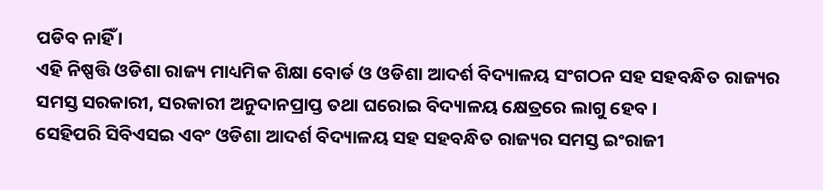ପଡିବ ନାହିଁ ।
ଏହି ନିଷ୍ପତ୍ତି ଓଡିଶା ରାଜ୍ୟ ମାଧ୍ୟମିକ ଶିକ୍ଷା ବୋର୍ଡ ଓ ଓଡିଶା ଆଦର୍ଶ ବିଦ୍ୟାଳୟ ସଂଗଠନ ସହ ସହବନ୍ଧିତ ରାଜ୍ୟର ସମସ୍ତ ସରକାରୀ, ସରକାରୀ ଅନୁଦାନପ୍ରାପ୍ତ ତଥା ଘରୋଇ ବିଦ୍ୟାଳୟ କ୍ଷେତ୍ରରେ ଲାଗୁ ହେବ।
ସେହିପରି ସିବିଏସଇ ଏବଂ ଓଡିଶା ଆଦର୍ଶ ବିଦ୍ୟାଳୟ ସହ ସହବନ୍ଧିତ ରାଜ୍ୟର ସମସ୍ତ ଇଂରାଜୀ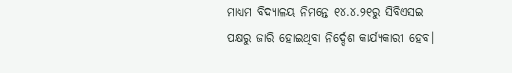ମାଧ୍ୟମ ବିଦ୍ୟାଳୟ ନିମନ୍ତେ ୧୪.୪.୨୧ରୁ ସିବିଏସଇ ପକ୍ଷରୁ ଜାରି ହୋଇଥିବା ନିର୍ଦ୍ଦେଶ କାର୍ଯ୍ୟକାରୀ ହେବ।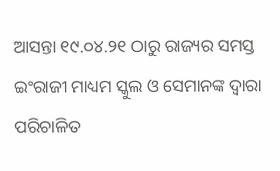ଆସନ୍ତା ୧୯.୦୪.୨୧ ଠାରୁ ରାଜ୍ୟର ସମସ୍ତ ଇଂରାଜୀ ମାଧ୍ୟମ ସ୍କୁଲ ଓ ସେମାନଙ୍କ ଦ୍ବାରା ପରିଚାଳିତ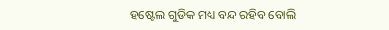ହଷ୍ଟେଲ ଗୁଡିକ ମଧ୍ୟ ବନ୍ଦ ରହିବ ବୋଲି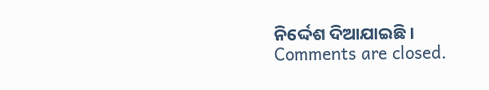ନିର୍ଦ୍ଦେଶ ଦିଆଯାଇଛି ।
Comments are closed.